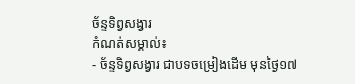ច័ន្ទទិព្វសង្វារ
កំណត់សម្គាល់៖
- ច័ន្ទទិព្វសង្វារ ជាបទចម្រៀងដើម មុនថ្ងៃ១៧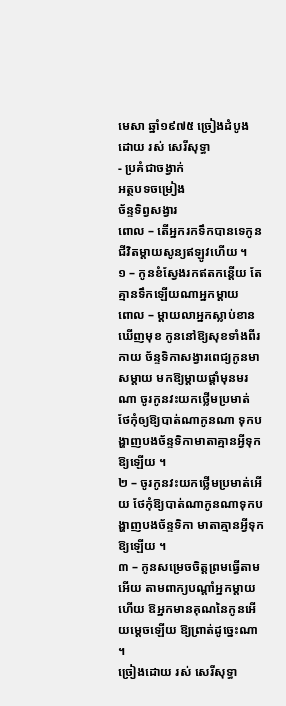មេសា ឆ្នាំ១៩៧៥ ច្រៀងដំបូង ដោយ រស់ សេរីសុទ្ធា
- ប្រគំជាចង្វាក់
អត្ថបទចម្រៀង
ច័ន្ទទិព្វសង្វារ
ពោល – តើអ្នករកទឹកបានទេកូន ជីវិតម្ដាយសូន្យឥឡូវហើយ ។
១ – កូនខំស្វែងរកឥតកន្តើយ តែគ្មានទឹកឡើយណាអ្នកម្ដាយ
ពោល – ម្ដាយលាអ្នកស្លាប់ខានឃើញមុខ កូននៅឱ្យសុខទាំងពីរកាយ ច័ន្ទទិកាសង្វារពេជ្យកូនមាសម្ដាយ មកឱ្យម្ដាយផ្ដាំមុនមរណា ចូរកូនវះយកថ្លើមប្រមាត់ ថែកុំឲ្យឱ្យបាត់ណាកូនណា ទុកបង្ហាញបងច័ន្ទទិកាមាតាគ្មានអ្វីទុកឱ្យឡើយ ។
២ – ចូរកូនវះយកថ្លើមប្រមាត់អើយ ថែកុំឱ្យបាត់ណាកូនណាទុកបង្ហាញបងច័ន្ទទិកា មាតាគ្មានអ្វីទុកឱ្យឡើយ ។
៣ – កូនសម្រេចចិត្តព្រមធ្វើតាមអើយ តាមពាក្យបណ្ដាំអ្នកម្ដាយហើយ ឱអ្នកមានគុណនៃកូនអើយម្ដេចឡើយ ឱ្យព្រាត់ដូច្នេះណា ។
ច្រៀងដោយ រស់ សេរីសុទ្ធា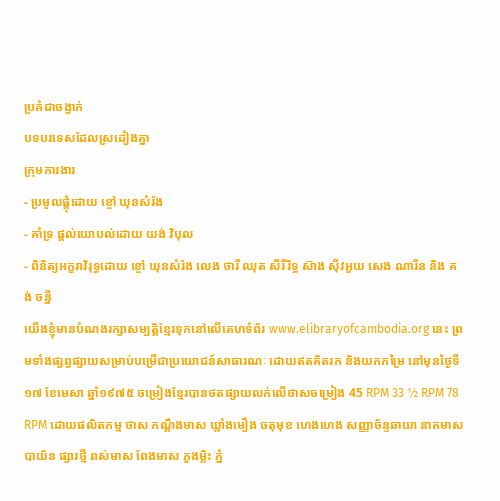ប្រគំជាចង្វាក់
បទបរទេសដែលស្រដៀងគ្នា
ក្រុមការងារ
- ប្រមូលផ្ដុំដោយ ខ្ចៅ ឃុនសំរ៉ង
- គាំទ្រ ផ្ដល់យោបល់ដោយ យង់ វិបុល
- ពិនិត្យអក្ខរាវិរុទ្ធដោយ ខ្ចៅ ឃុនសំរ៉ង លេង ថារី ឈុត សីរីរិទ្ធ ស៊ាង ស៊ីវអួយ សេង ណារីន និង គង់ ចន្នី
យើងខ្ញុំមានបំណងរក្សាសម្បត្តិខ្មែរទុកនៅលើគេហទំព័រ www.elibraryofcambodia.org នេះ ព្រមទាំងផ្សព្វផ្សាយសម្រាប់បម្រើជាប្រយោជន៍សាធារណៈ ដោយឥតគិតរក និងយកកម្រៃ នៅមុនថ្ងៃទី១៧ ខែមេសា ឆ្នាំ១៩៧៥ ចម្រៀងខ្មែរបានថតផ្សាយលក់លើថាសចម្រៀង 45 RPM 33 ½ RPM 78 RPM ដោយផលិតកម្ម ថាស កណ្ដឹងមាស ឃ្លាំងមឿង ចតុមុខ ហេងហេង សញ្ញាច័ន្ទឆាយា នាគមាស បាយ័ន ផ្សារថ្មី ពស់មាស ពែងមាស ភួងម្លិះ ភ្នំ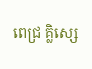ពេជ្រ គ្លិស្សេ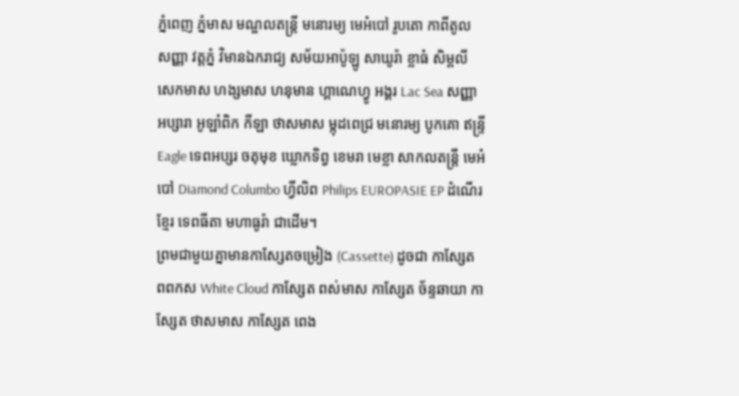ភ្នំពេញ ភ្នំមាស មណ្ឌលតន្រ្តី មនោរម្យ មេអំបៅ រូបតោ កាពីតូល សញ្ញា វត្តភ្នំ វិមានឯករាជ្យ សម័យអាប៉ូឡូ សាឃូរ៉ា ខ្លាធំ សិម្ពលី សេកមាស ហង្សមាស ហនុមាន ហ្គាណេហ្វូ អង្គរ Lac Sea សញ្ញា អប្សារា អូឡាំពិក កីឡា ថាសមាស ម្កុដពេជ្រ មនោរម្យ បូកគោ ឥន្ទ្រី Eagle ទេពអប្សរ ចតុមុខ ឃ្លោកទិព្វ ខេមរា មេខ្លា សាកលតន្ត្រី មេអំបៅ Diamond Columbo ហ្វីលិព Philips EUROPASIE EP ដំណើរខ្មែរ ទេពធីតា មហាធូរ៉ា ជាដើម។
ព្រមជាមួយគ្នាមានកាសែ្សតចម្រៀង (Cassette) ដូចជា កាស្សែត ពពកស White Cloud កាស្សែត ពស់មាស កាស្សែត ច័ន្ទឆាយា កាស្សែត ថាសមាស កាស្សែត ពេង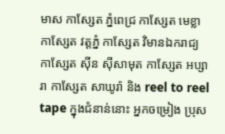មាស កាស្សែត ភ្នំពេជ្រ កាស្សែត មេខ្លា កាស្សែត វត្តភ្នំ កាស្សែត វិមានឯករាជ្យ កាស្សែត ស៊ីន ស៊ីសាមុត កាស្សែត អប្សារា កាស្សែត សាឃូរ៉ា និង reel to reel tape ក្នុងជំនាន់នោះ អ្នកចម្រៀង ប្រុស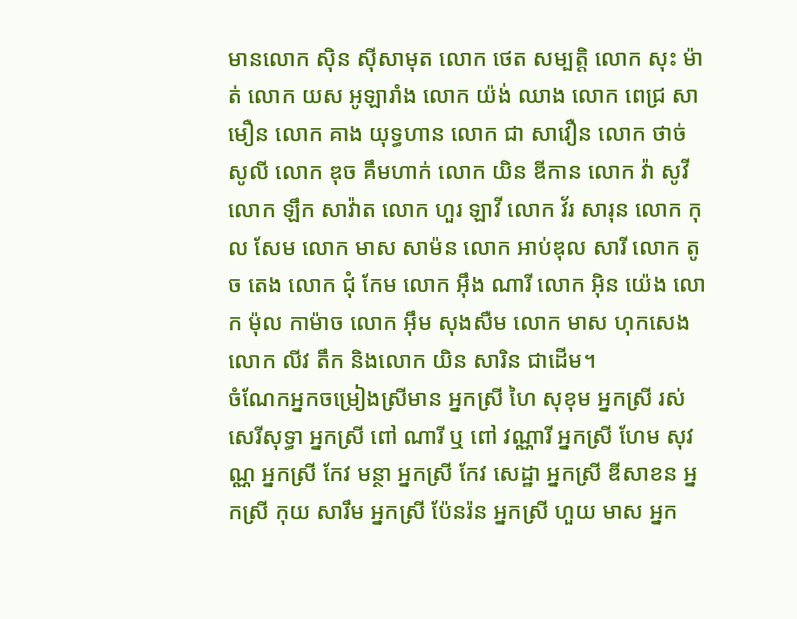មានលោក ស៊ិន ស៊ីសាមុត លោក ថេត សម្បត្តិ លោក សុះ ម៉ាត់ លោក យស អូឡារាំង លោក យ៉ង់ ឈាង លោក ពេជ្រ សាមឿន លោក គាង យុទ្ធហាន លោក ជា សាវឿន លោក ថាច់ សូលី លោក ឌុច គឹមហាក់ លោក យិន ឌីកាន លោក វ៉ា សូវី លោក ឡឹក សាវ៉ាត លោក ហួរ ឡាវី លោក វ័រ សារុន លោក កុល សែម លោក មាស សាម៉ន លោក អាប់ឌុល សារី លោក តូច តេង លោក ជុំ កែម លោក អ៊ឹង ណារី លោក អ៊ិន យ៉េង លោក ម៉ុល កាម៉ាច លោក អ៊ឹម សុងសឺម លោក មាស ហុកសេង លោក លីវ តឹក និងលោក យិន សារិន ជាដើម។
ចំណែកអ្នកចម្រៀងស្រីមាន អ្នកស្រី ហៃ សុខុម អ្នកស្រី រស់សេរីសុទ្ធា អ្នកស្រី ពៅ ណារី ឬ ពៅ វណ្ណារី អ្នកស្រី ហែម សុវណ្ណ អ្នកស្រី កែវ មន្ថា អ្នកស្រី កែវ សេដ្ឋា អ្នកស្រី ឌីសាខន អ្នកស្រី កុយ សារឹម អ្នកស្រី ប៉ែនរ៉ន អ្នកស្រី ហួយ មាស អ្នក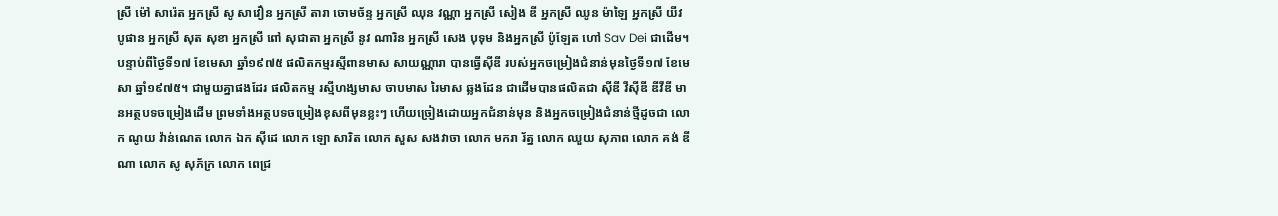ស្រី ម៉ៅ សារ៉េត អ្នកស្រី សូ សាវឿន អ្នកស្រី តារា ចោមច័ន្ទ អ្នកស្រី ឈុន វណ្ណា អ្នកស្រី សៀង ឌី អ្នកស្រី ឈូន ម៉ាឡៃ អ្នកស្រី យីវ បូផាន អ្នកស្រី សុត សុខា អ្នកស្រី ពៅ សុជាតា អ្នកស្រី នូវ ណារិន អ្នកស្រី សេង បុទុម និងអ្នកស្រី ប៉ូឡែត ហៅ Sav Dei ជាដើម។
បន្ទាប់ពីថ្ងៃទី១៧ ខែមេសា ឆ្នាំ១៩៧៥ ផលិតកម្មរស្មីពានមាស សាយណ្ណារា បានធ្វើស៊ីឌី របស់អ្នកចម្រៀងជំនាន់មុនថ្ងៃទី១៧ ខែមេសា ឆ្នាំ១៩៧៥។ ជាមួយគ្នាផងដែរ ផលិតកម្ម រស្មីហង្សមាស ចាបមាស រៃមាស ឆ្លងដែន ជាដើមបានផលិតជា ស៊ីឌី វីស៊ីឌី ឌីវីឌី មានអត្ថបទចម្រៀងដើម ព្រមទាំងអត្ថបទចម្រៀងខុសពីមុនខ្លះៗ ហើយច្រៀងដោយអ្នកជំនាន់មុន និងអ្នកចម្រៀងជំនាន់ថ្មីដូចជា លោក ណូយ វ៉ាន់ណេត លោក ឯក ស៊ីដេ លោក ឡោ សារិត លោក សួស សងវាចា លោក មករា រ័ត្ន លោក ឈួយ សុភាព លោក គង់ ឌីណា លោក សូ សុភ័ក្រ លោក ពេជ្រ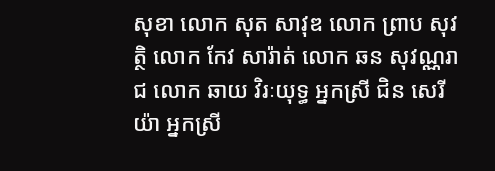សុខា លោក សុត សាវុឌ លោក ព្រាប សុវត្ថិ លោក កែវ សារ៉ាត់ លោក ឆន សុវណ្ណរាជ លោក ឆាយ វិរៈយុទ្ធ អ្នកស្រី ជិន សេរីយ៉ា អ្នកស្រី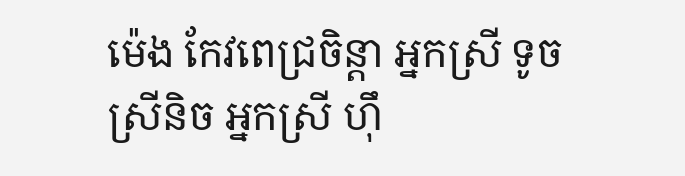ម៉េង កែវពេជ្រចិន្តា អ្នកស្រី ទូច ស្រីនិច អ្នកស្រី ហ៊ឹ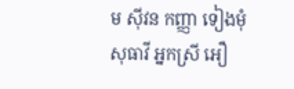ម ស៊ីវន កញ្ញា ទៀងមុំ សុធាវី អ្នកស្រី អឿ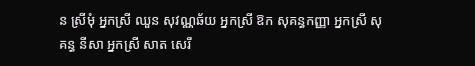ន ស្រីមុំ អ្នកស្រី ឈួន សុវណ្ណឆ័យ អ្នកស្រី ឱក សុគន្ធកញ្ញា អ្នកស្រី សុគន្ធ នីសា អ្នកស្រី សាត សេរី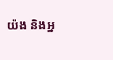យ៉ង និងអ្ន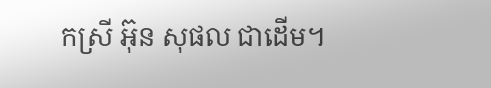កស្រី អ៊ុន សុផល ជាដើម។